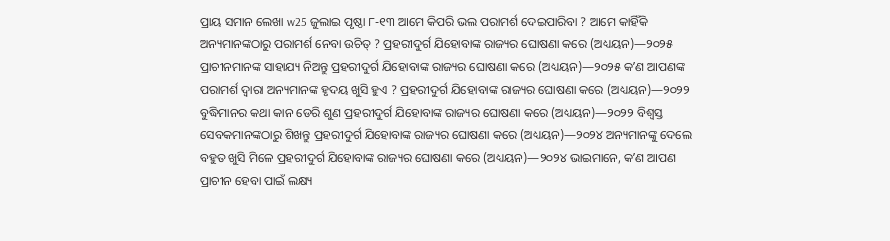ପ୍ରାୟ ସମାନ ଲେଖା w25 ଜୁଲାଇ ପୃଷ୍ଠା ୮-୧୩ ଆମେ କିପରି ଭଲ ପରାମର୍ଶ ଦେଇପାରିବା ? ଆମେ କାହିଁକି ଅନ୍ୟମାନଙ୍କଠାରୁ ପରାମର୍ଶ ନେବା ଉଚିତ୍ ? ପ୍ରହରୀଦୁର୍ଗ ଯିହୋବାଙ୍କ ରାଜ୍ୟର ଘୋଷଣା କରେ (ଅଧ୍ୟୟନ)—୨୦୨୫ ପ୍ରାଚୀନମାନଙ୍କ ସାହାଯ୍ୟ ନିଅନ୍ତୁ ପ୍ରହରୀଦୁର୍ଗ ଯିହୋବାଙ୍କ ରାଜ୍ୟର ଘୋଷଣା କରେ (ଅଧ୍ୟୟନ)—୨୦୨୫ କʼଣ ଆପଣଙ୍କ ପରାମର୍ଶ ଦ୍ୱାରା ଅନ୍ୟମାନଙ୍କ ହୃଦୟ ଖୁସି ହୁଏ ? ପ୍ରହରୀଦୁର୍ଗ ଯିହୋବାଙ୍କ ରାଜ୍ୟର ଘୋଷଣା କରେ (ଅଧ୍ୟୟନ)—୨୦୨୨ ବୁଦ୍ଧିମାନର କଥା କାନ ଡେରି ଶୁଣ ପ୍ରହରୀଦୁର୍ଗ ଯିହୋବାଙ୍କ ରାଜ୍ୟର ଘୋଷଣା କରେ (ଅଧ୍ୟୟନ)—୨୦୨୨ ବିଶ୍ୱସ୍ତ ସେବକମାନଙ୍କଠାରୁ ଶିଖନ୍ତୁ ପ୍ରହରୀଦୁର୍ଗ ଯିହୋବାଙ୍କ ରାଜ୍ୟର ଘୋଷଣା କରେ (ଅଧ୍ୟୟନ)—୨୦୨୪ ଅନ୍ୟମାନଙ୍କୁ ଦେଲେ ବହୁତ ଖୁସି ମିଳେ ପ୍ରହରୀଦୁର୍ଗ ଯିହୋବାଙ୍କ ରାଜ୍ୟର ଘୋଷଣା କରେ (ଅଧ୍ୟୟନ)—୨୦୨୪ ଭାଇମାନେ, କʼଣ ଆପଣ ପ୍ରାଚୀନ ହେବା ପାଇଁ ଲକ୍ଷ୍ୟ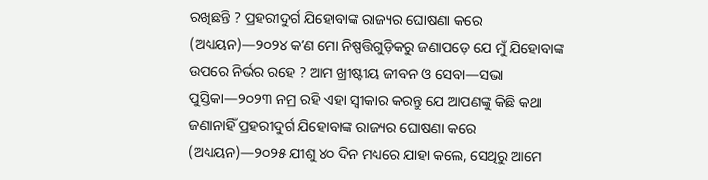ରଖିଛନ୍ତି ? ପ୍ରହରୀଦୁର୍ଗ ଯିହୋବାଙ୍କ ରାଜ୍ୟର ଘୋଷଣା କରେ (ଅଧ୍ୟୟନ)—୨୦୨୪ କʼଣ ମୋ ନିଷ୍ପତ୍ତିଗୁଡ଼ିକରୁ ଜଣାପଡ଼େ ଯେ ମୁଁ ଯିହୋବାଙ୍କ ଉପରେ ନିର୍ଭର ରହେ ? ଆମ ଖ୍ରୀଷ୍ଟୀୟ ଜୀବନ ଓ ସେବା—ସଭା ପୁସ୍ତିକା—୨୦୨୩ ନମ୍ର ରହି ଏହା ସ୍ୱୀକାର କରନ୍ତୁ ଯେ ଆପଣଙ୍କୁ କିଛି କଥା ଜଣାନାହିଁ ପ୍ରହରୀଦୁର୍ଗ ଯିହୋବାଙ୍କ ରାଜ୍ୟର ଘୋଷଣା କରେ (ଅଧ୍ୟୟନ)—୨୦୨୫ ଯୀଶୁ ୪୦ ଦିନ ମଧ୍ୟରେ ଯାହା କଲେ, ସେଥିରୁ ଆମେ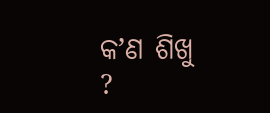କʼଣ ଶିଖୁ ?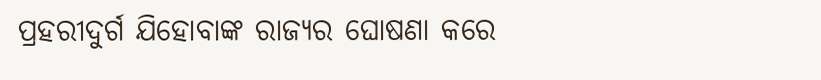ପ୍ରହରୀଦୁର୍ଗ ଯିହୋବାଙ୍କ ରାଜ୍ୟର ଘୋଷଣା କରେ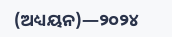(ଅଧ୍ୟୟନ)—୨୦୨୪